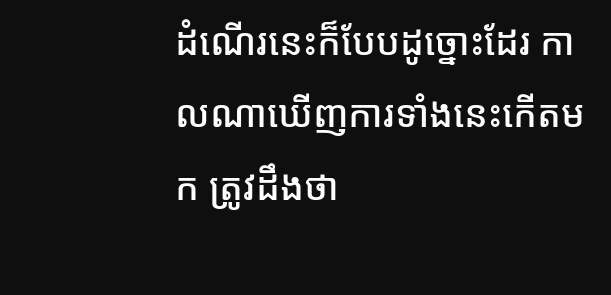ដំណើរនេះក៏បែបដូច្នោះដែរ កាលណាឃើញការទាំងនេះកើតមក ត្រូវដឹងថា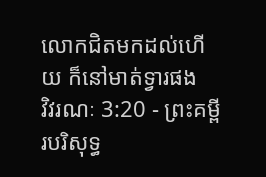លោកជិតមកដល់ហើយ ក៏នៅមាត់ទ្វារផង
វិវរណៈ 3:20 - ព្រះគម្ពីរបរិសុទ្ធ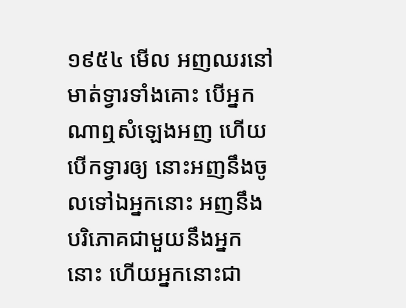១៩៥៤ មើល អញឈរនៅមាត់ទ្វារទាំងគោះ បើអ្នកណាឮសំឡេងអញ ហើយបើកទ្វារឲ្យ នោះអញនឹងចូលទៅឯអ្នកនោះ អញនឹងបរិភោគជាមួយនឹងអ្នកនោះ ហើយអ្នកនោះជា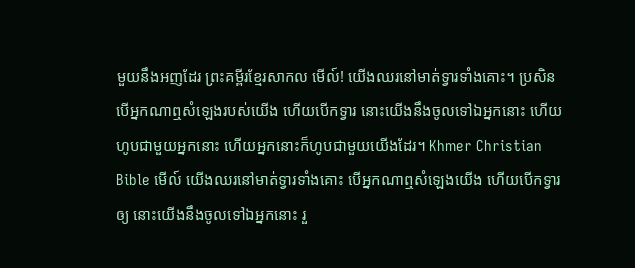មួយនឹងអញដែរ ព្រះគម្ពីរខ្មែរសាកល មើល៍! យើងឈរនៅមាត់ទ្វារទាំងគោះ។ ប្រសិនបើអ្នកណាឮសំឡេងរបស់យើង ហើយបើកទ្វារ នោះយើងនឹងចូលទៅឯអ្នកនោះ ហើយហូបជាមួយអ្នកនោះ ហើយអ្នកនោះក៏ហូបជាមួយយើងដែរ។ Khmer Christian Bible មើល៍ យើងឈរនៅមាត់ទ្វារទាំងគោះ បើអ្នកណាឮសំឡេងយើង ហើយបើកទ្វារឲ្យ នោះយើងនឹងចូលទៅឯអ្នកនោះ រួ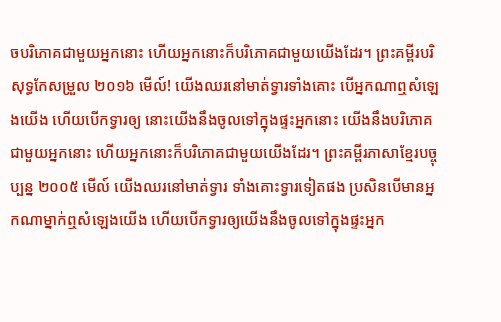ចបរិភោគជាមួយអ្នកនោះ ហើយអ្នកនោះក៏បរិភោគជាមួយយើងដែរ។ ព្រះគម្ពីរបរិសុទ្ធកែសម្រួល ២០១៦ មើល៍! យើងឈរនៅមាត់ទ្វារទាំងគោះ បើអ្នកណាឮសំឡេងយើង ហើយបើកទ្វារឲ្យ នោះយើងនឹងចូលទៅក្នុងផ្ទះអ្នកនោះ យើងនឹងបរិភោគជាមួយអ្នកនោះ ហើយអ្នកនោះក៏បរិភោគជាមួយយើងដែរ។ ព្រះគម្ពីរភាសាខ្មែរបច្ចុប្បន្ន ២០០៥ មើល៍ យើងឈរនៅមាត់ទ្វារ ទាំងគោះទ្វារទៀតផង ប្រសិនបើមានអ្នកណាម្នាក់ឮសំឡេងយើង ហើយបើកទ្វារឲ្យយើងនឹងចូលទៅក្នុងផ្ទះអ្នក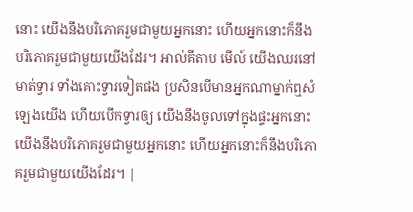នោះ យើងនឹងបរិភោគរួមជាមួយអ្នកនោះ ហើយអ្នកនោះក៏នឹងបរិភោគរួមជាមួយយើងដែរ។ អាល់គីតាប មើល៍ យើងឈរនៅមាត់ទ្វារ ទាំងគោះទ្វារទៀតផង ប្រសិនបើមានអ្នកណាម្នាក់ឮសំឡេងយើង ហើយបើកទ្វារឲ្យ យើងនឹងចូលទៅក្នុងផ្ទះអ្នកនោះ យើងនឹងបរិភោគរួមជាមួយអ្នកនោះ ហើយអ្នកនោះក៏នឹងបរិភោគរួមជាមួយយើងដែរ។ |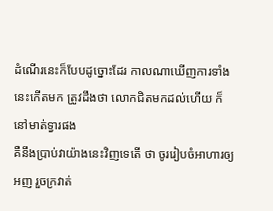ដំណើរនេះក៏បែបដូច្នោះដែរ កាលណាឃើញការទាំងនេះកើតមក ត្រូវដឹងថា លោកជិតមកដល់ហើយ ក៏នៅមាត់ទ្វារផង
គឺនឹងប្រាប់វាយ៉ាងនេះវិញទេតើ ថា ចូររៀបចំអាហារឲ្យអញ រួចក្រវាត់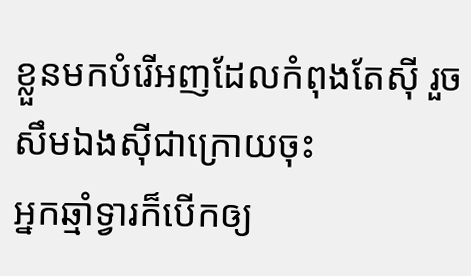ខ្លួនមកបំរើអញដែលកំពុងតែស៊ី រួចសឹមឯងស៊ីជាក្រោយចុះ
អ្នកឆ្មាំទ្វារក៏បើកឲ្យ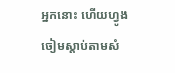អ្នកនោះ ហើយហ្វូងចៀមស្តាប់តាមសំ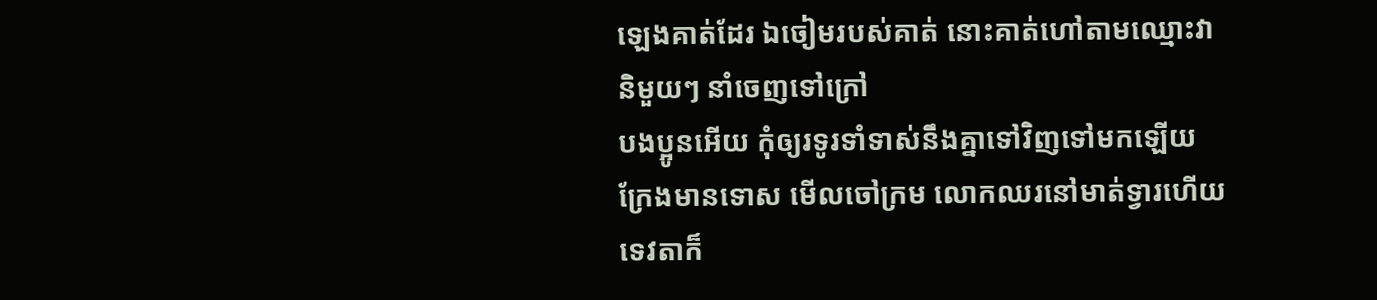ឡេងគាត់ដែរ ឯចៀមរបស់គាត់ នោះគាត់ហៅតាមឈ្មោះវានិមួយៗ នាំចេញទៅក្រៅ
បងប្អូនអើយ កុំឲ្យរទូរទាំទាស់នឹងគ្នាទៅវិញទៅមកឡើយ ក្រែងមានទោស មើលចៅក្រម លោកឈរនៅមាត់ទ្វារហើយ
ទេវតាក៏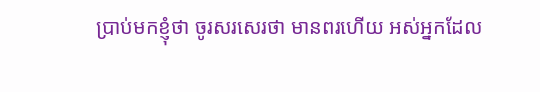ប្រាប់មកខ្ញុំថា ចូរសរសេរថា មានពរហើយ អស់អ្នកដែល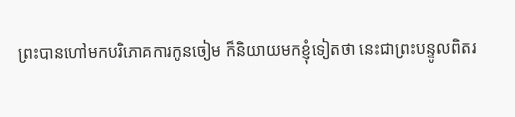ព្រះបានហៅមកបរិភោគការកូនចៀម ក៏និយាយមកខ្ញុំទៀតថា នេះជាព្រះបន្ទូលពិតរ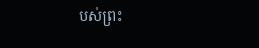បស់ព្រះ